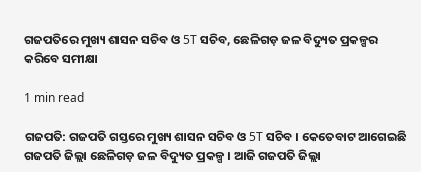ଗଜପତିରେ ମୁଖ୍ୟ ଶାସନ ସଚିବ ଓ 5T ସଚିବ, ଛେଳିଗଡ଼ ଜଳ ବିଦ୍ୟୁତ ପ୍ରକଳ୍ପର କରିବେ ସମୀକ୍ଷା

1 min read

ଗଜପତି: ଗଜପତି ଗସ୍ତରେ ମୁଖ୍ୟ ଶାସନ ସଚିବ ଓ 5T ସଚିବ । କେତେବାଟ ଆଗେଇଛି ଗଜପତି ଜିଲ୍ଲା ଛେଳିଗଡ଼ ଜଳ ବିଦ୍ୟୁତ ପ୍ରକଳ୍ପ । ଆଜି ଗଜପତି ଜିଲ୍ଲା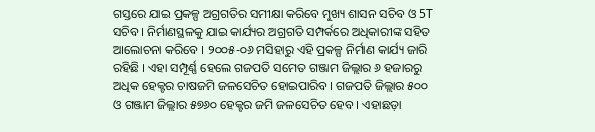ଗସ୍ତରେ ଯାଇ ପ୍ରକଳ୍ପ ଅଗ୍ରଗତିର ସମୀକ୍ଷା କରିବେ ମୁଖ୍ୟ ଶାସନ ସଚିବ ଓ 5T ସଚିବ । ନିର୍ମାଣସ୍ଥଳକୁ ଯାଇ କାର୍ଯ୍ୟର ଅଗ୍ରଗତି ସମ୍ପର୍କରେ ଅଧିକାରୀଙ୍କ ସହିତ ଆଲୋଚନା କରିବେ । ୨୦୦୫-୦୬ ମସିହାରୁ ଏହି ପ୍ରକଳ୍ପ ନିର୍ମାଣ କାର୍ଯ୍ୟ ଜାରି ରହିଛି । ଏହା ସମ୍ପୂର୍ଣ୍ଣ ହେଲେ ଗଜପତି ସମେତ ଗଞ୍ଜାମ ଜିଲ୍ଲାର ୬ ହଜାରରୁ ଅଧିକ ହେକ୍ଟର ଚାଷଜମି ଜଳସେଚିତ ହୋଇପାରିବ । ଗଜପତି ଜିଲ୍ଲାର ୫୦୦ ଓ ଗଞ୍ଜାମ ଜିଲ୍ଲାର ୫୭୬୦ ହେକ୍ଟର ଜମି ଜଳସେଚିତ ହେବ । ଏହାଛଡ଼ା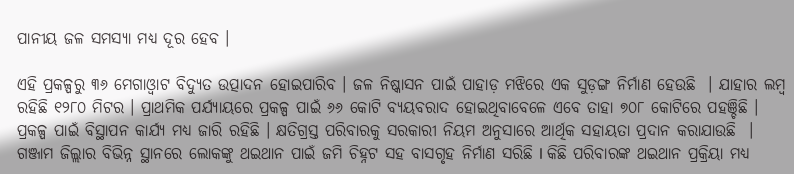ପାନୀୟ ଜଳ ସମସ୍ୟା ମଧ୍ୟ ଦୂର ହେବ ।

ଏହି ପ୍ରକଳ୍ପରୁ ୩୬ ମେଗାଓ୍ବାଟ ବିଦ୍ୟୁତ ଉତ୍ପାଦନ ହୋଇପାରିବ । ଜଳ ନିଷ୍କାସନ ପାଇଁ ପାହାଡ଼ ମଝିରେ ଏକ ସୁଡ଼ଙ୍ଗ ନିର୍ମାଣ ହେଉଛି  । ଯାହାର ଲମ୍ବ ରହିଛି ୧୨୮୦ ମିଟର । ପ୍ରାଥମିକ ପର୍ଯ୍ୟାୟରେ ପ୍ରକଳ୍ପ ପାଇଁ ୬୬ କୋଟି ବ୍ୟୟବରାଦ ହୋଇଥିବାବେଳେ ଏବେ ତାହା ୭୦୮ କୋଟିରେ ପହଞ୍ଚିଛି । ପ୍ରକଳ୍ପ ପାଇଁ ବିସ୍ଥାପନ କାର୍ଯ୍ୟ ମଧ୍ୟ ଜାରି ରହିଛି । କ୍ଷତିଗ୍ରସ୍ତ ପରିବାରକୁ ସରକାରୀ ନିୟମ ଅନୁସାରେ ଆର୍ଥିକ ସହାୟତା ପ୍ରଦାନ କରାଯାଉଛି  । ଗଞ୍ଜାମ ଜିଲ୍ଲାର ବିଭିନ୍ନ ସ୍ଥାନରେ ଲୋକଙ୍କୁ ଥଇଥାନ ପାଇଁ ଜମି ଚିହ୍ନଟ ସହ ବାସଗୃହ ନିର୍ମାଣ ସରିଛି l କିଛି ପରିବାରଙ୍କ ଥଇଥାନ ପ୍ରକ୍ରିୟା ମଧ୍ୟ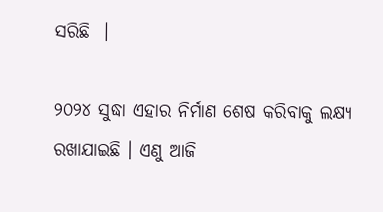ସରିଛି  ।

୨୦୨୪ ସୁଦ୍ଧା ଏହାର ନିର୍ମାଣ ଶେଷ କରିବାକୁ ଲକ୍ଷ୍ୟ ରଖାଯାଇଛି । ଏଣୁ ଆଜି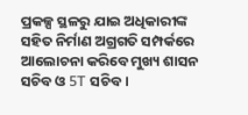ପ୍ରକଳ୍ପ ସ୍ଥଳରୁ ଯାଇ ଅଧିକାରୀଙ୍କ ସହିତ ନିର୍ମାଣ ଅଗ୍ରଗତି ସମ୍ପର୍କରେ ଆଲୋଚନା କରିବେ ମୁଖ୍ୟ ଶାସନ ସଚିବ ଓ 5T ସଚିବ ।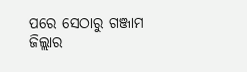ପରେ ସେଠାରୁ ଗଞ୍ଜାମ ଜିଲ୍ଲାର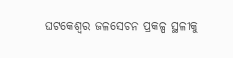ଘଟକେଶ୍ବର ଜଳସେଚନ ପ୍ରକଳ୍ପ ସ୍ଥଳୀକୁ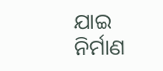ଯାଇ ନିର୍ମାଣ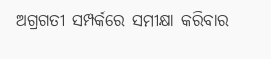ଅଗ୍ରଗତୀ ସମ୍ପର୍କରେ ସମୀକ୍ଷା କରିବାର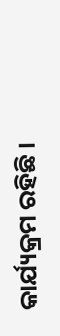କାର୍ଯ୍ୟକ୍ରମ ରହିଛି ।